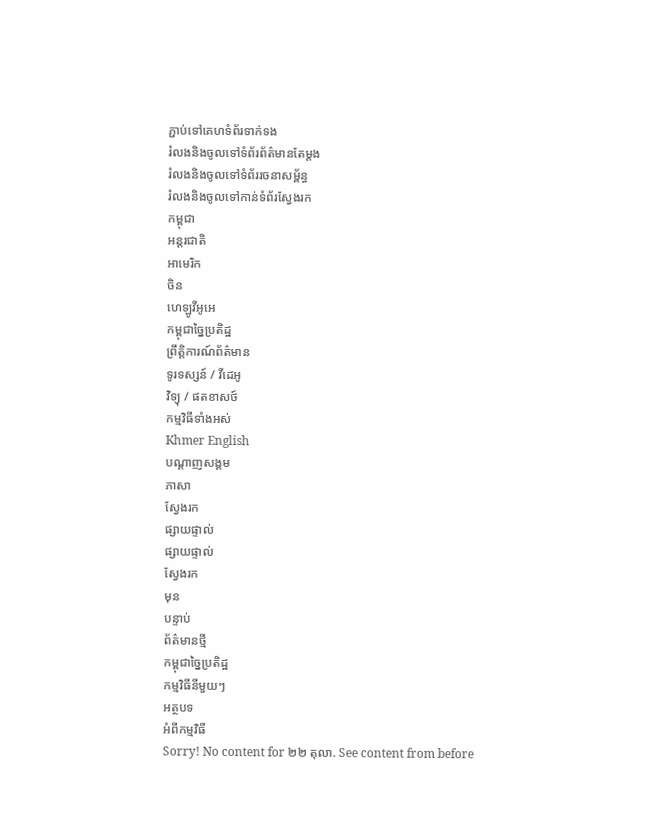ភ្ជាប់ទៅគេហទំព័រទាក់ទង
រំលងនិងចូលទៅទំព័រព័ត៌មានតែម្តង
រំលងនិងចូលទៅទំព័ររចនាសម្ព័ន្ធ
រំលងនិងចូលទៅកាន់ទំព័រស្វែងរក
កម្ពុជា
អន្តរជាតិ
អាមេរិក
ចិន
ហេឡូវីអូអេ
កម្ពុជាច្នៃប្រតិដ្ឋ
ព្រឹត្តិការណ៍ព័ត៌មាន
ទូរទស្សន៍ / វីដេអូ
វិទ្យុ / ផតខាសថ៍
កម្មវិធីទាំងអស់
Khmer English
បណ្តាញសង្គម
ភាសា
ស្វែងរក
ផ្សាយផ្ទាល់
ផ្សាយផ្ទាល់
ស្វែងរក
មុន
បន្ទាប់
ព័ត៌មានថ្មី
កម្ពុជាច្នៃប្រតិដ្ឋ
កម្មវិធីនីមួយៗ
អត្ថបទ
អំពីកម្មវិធី
Sorry! No content for ២២ តុលា. See content from before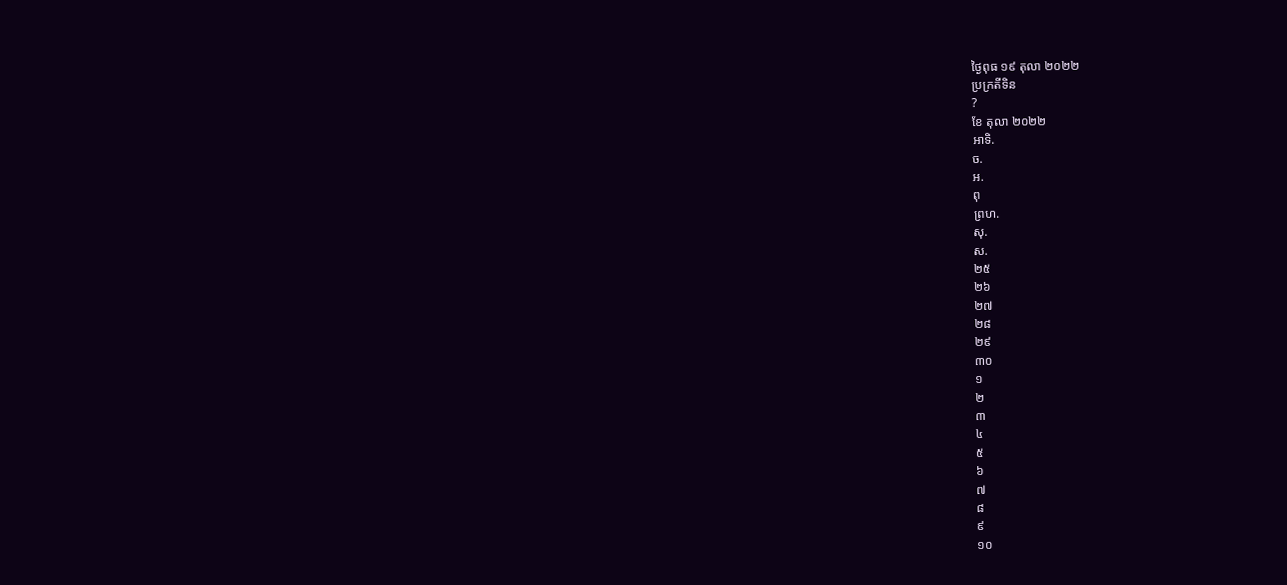ថ្ងៃពុធ ១៩ តុលា ២០២២
ប្រក្រតីទិន
?
ខែ តុលា ២០២២
អាទិ.
ច.
អ.
ពុ
ព្រហ.
សុ.
ស.
២៥
២៦
២៧
២៨
២៩
៣០
១
២
៣
៤
៥
៦
៧
៨
៩
១០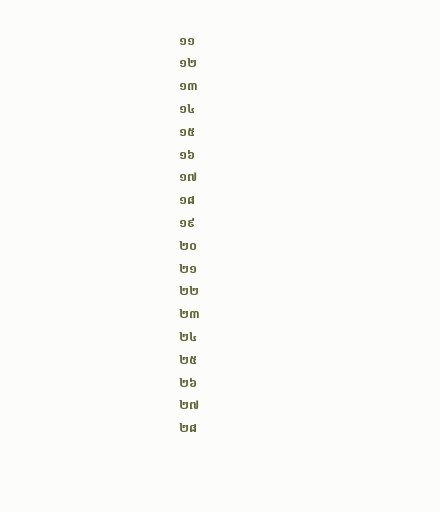១១
១២
១៣
១៤
១៥
១៦
១៧
១៨
១៩
២០
២១
២២
២៣
២៤
២៥
២៦
២៧
២៨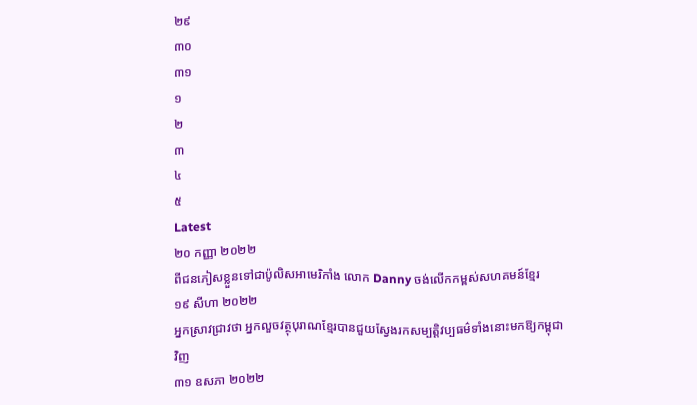២៩
៣០
៣១
១
២
៣
៤
៥
Latest
២០ កញ្ញា ២០២២
ពីជនភៀសខ្លួនទៅជាប៉ូលិសអាមេរិកាំង លោក Danny ចង់លើកកម្ពស់សហគមន៍ខ្មែរ
១៩ សីហា ២០២២
អ្នកស្រាវជ្រាវថា អ្នកលួចវត្ថុបុរាណខ្មែរបានជួយស្វែងរកសម្បត្តិវប្បធម៌ទាំងនោះមកឱ្យកម្ពុជាវិញ
៣១ ឧសភា ២០២២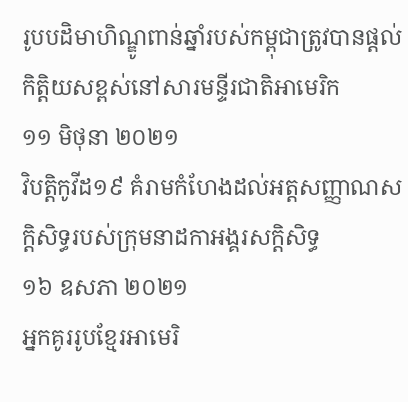រូបបដិមាហិណ្ឌូពាន់ឆ្នាំរបស់កម្ពុជាត្រូវបានផ្តល់កិត្តិយសខ្ពស់នៅសារមន្ទីរជាតិអាមេរិក
១១ មិថុនា ២០២១
វិបត្តិកូវីដ១៩ គំរាមកំហែងដល់អត្តសញ្ញាណសក្តិសិទ្ធរបស់ក្រុមនាដកាអង្គរសក្ដិសិទ្ធ
១៦ ឧសភា ២០២១
អ្នកគូររូបខ្មែរអាមេរិ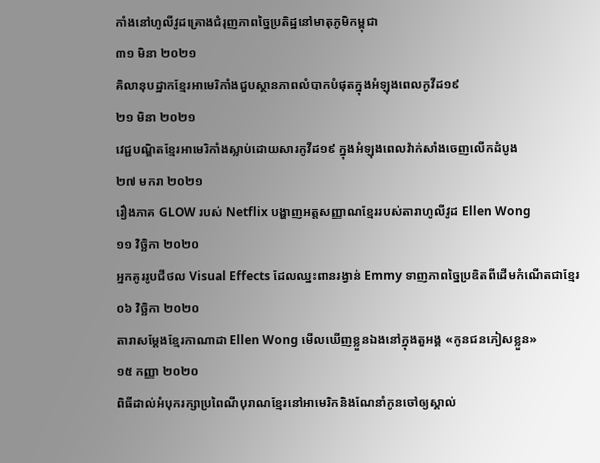កាំងនៅហូលីវូដគ្រោងជំរុញភាពច្នៃប្រតិដ្ឋនៅមាតុភូមិកម្ពុជា
៣១ មិនា ២០២១
គិលានុបដ្ឋាកខ្មែរអាមេរិកាំងជួបស្ថានភាពលំបាកបំផុតក្នុងអំឡុងពេលកូវីដ១៩
២១ មិនា ២០២១
វេជ្ជបណ្ឌិតខ្មែរអាមេរិកាំងស្លាប់ដោយសារកូវីដ១៩ ក្នុងអំឡុងពេលវ៉ាក់សាំងចេញលើកដំបូង
២៧ មករា ២០២១
រឿងភាគ GLOW របស់ Netflix បង្ហាញអត្តសញ្ញាណខ្មែររបស់តារាហូលីវូដ Ellen Wong
១១ វិច្ឆិកា ២០២០
អ្នកគូររូបជីថល Visual Effects ដែលឈ្នះពានរង្វាន់ Emmy ទាញភាពច្នៃប្រឌិតពីដើមកំណើតជាខ្មែរ
០៦ វិច្ឆិកា ២០២០
តារាសម្តែងខ្មែរកាណាដា Ellen Wong មើលឃើញខ្លួនឯងនៅក្នុងតួអង្គ «កូនជនភៀសខ្លួន»
១៥ កញ្ញា ២០២០
ពិធីដាល់អំបុករក្សាប្រពៃណីបុរាណខ្មែរនៅអាមេរិកនិងណែនាំកូនចៅឲ្យស្គាល់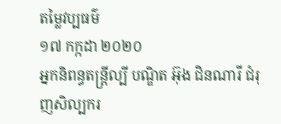តម្លៃវប្បធម៌
១៧ កក្កដា ២០២០
អ្នកនិពន្ធតន្ត្រីល្បី បណ្ឌិត អ៊ុង ជិនណារី ជំរុញសិល្បករ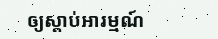ឲ្យស្តាប់អារម្មណ៍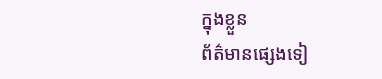ក្នុងខ្លួន
ព័ត៌មានផ្សេងទៀ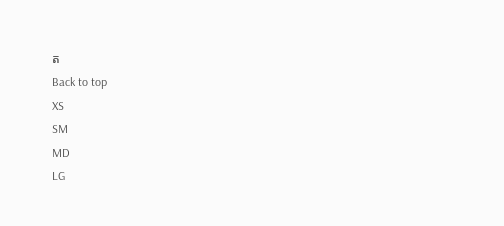ត
Back to top
XS
SM
MD
LG